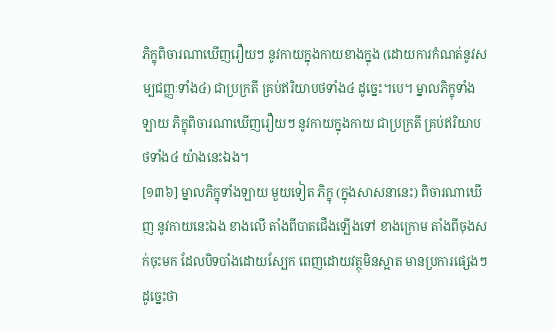ភិក្ខុពិចារណាឃើញរឿយៗ នូវកាយក្នុងកាយខាងក្នុង (ដោយការកំណត់នូវសម្បជញ្ញៈទាំង៤) ជាប្រក្រតី គ្រប់ឥរិយាបថទាំង៤ ដូច្នេះ។បេ។ ម្នាលភិក្ខុទាំងឡាយ ភិក្ខុពិចារណាឃើញរឿយៗ នូវកាយក្នុងកាយ ជាប្រក្រតី គ្រប់ឥរិយាបថទាំង៤ យ៉ាងនេះឯង។
[១៣៦] ម្នាលភិក្ខុទាំងឡាយ មួយទៀត ភិក្ខុ (ក្នុងសាសនានេះ) ពិចារណាឃើញ នូវកាយនេះឯង ខាងលើ តាំងពីបាតជើងឡើងទៅ ខាងក្រោម តាំងពីចុងសក់ចុះមក ដែលបិទបាំងដោយស្បែក ពេញដោយវត្ថុមិនស្អាត មានប្រការផ្សេងៗ ដូច្នេះថា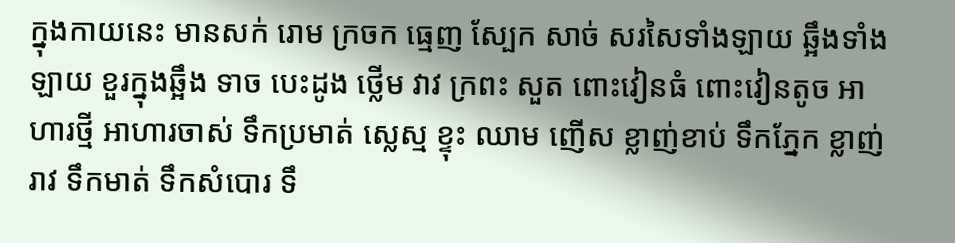ក្នុងកាយនេះ មានសក់ រោម ក្រចក ធ្មេញ ស្បែក សាច់ សរសៃទាំងឡាយ ឆ្អឹងទាំងឡាយ ខួរក្នុងឆ្អឹង ទាច បេះដូង ថ្លើម វាវ ក្រពះ សួត ពោះវៀនធំ ពោះវៀនតូច អាហារថ្មី អាហារចាស់ ទឹកប្រមាត់ ស្លេស្ម ខ្ទុះ ឈាម ញើស ខ្លាញ់ខាប់ ទឹកភ្នែក ខ្លាញ់រាវ ទឹកមាត់ ទឹកសំបោរ ទឹ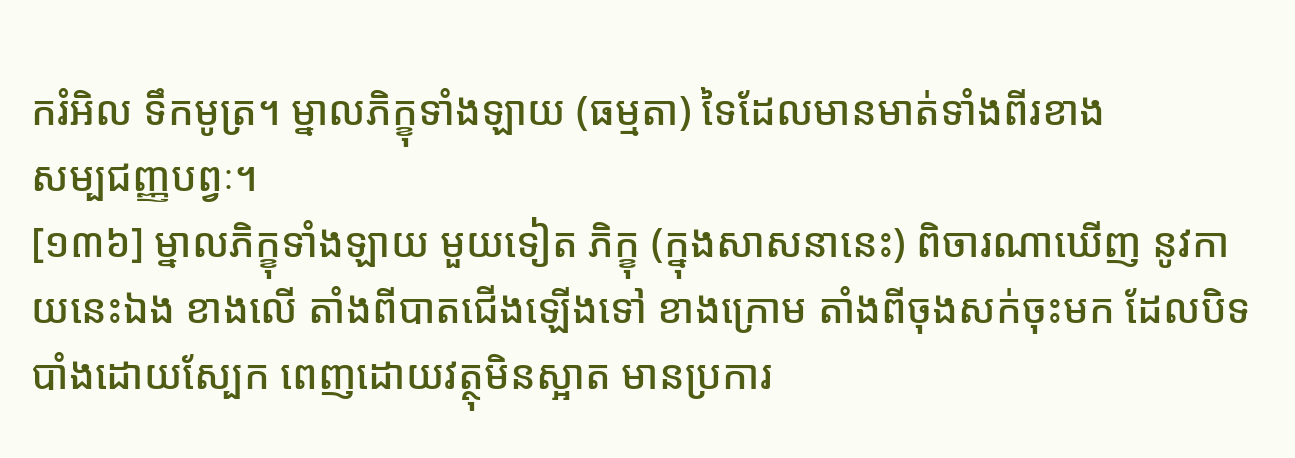ករំអិល ទឹកមូត្រ។ ម្នាលភិក្ខុទាំងឡាយ (ធម្មតា) ទៃដែលមានមាត់ទាំងពីរខាង
សម្បជញ្ញបព្វៈ។
[១៣៦] ម្នាលភិក្ខុទាំងឡាយ មួយទៀត ភិក្ខុ (ក្នុងសាសនានេះ) ពិចារណាឃើញ នូវកាយនេះឯង ខាងលើ តាំងពីបាតជើងឡើងទៅ ខាងក្រោម តាំងពីចុងសក់ចុះមក ដែលបិទបាំងដោយស្បែក ពេញដោយវត្ថុមិនស្អាត មានប្រការ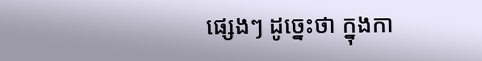ផ្សេងៗ ដូច្នេះថា ក្នុងកា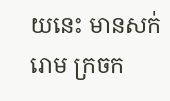យនេះ មានសក់ រោម ក្រចក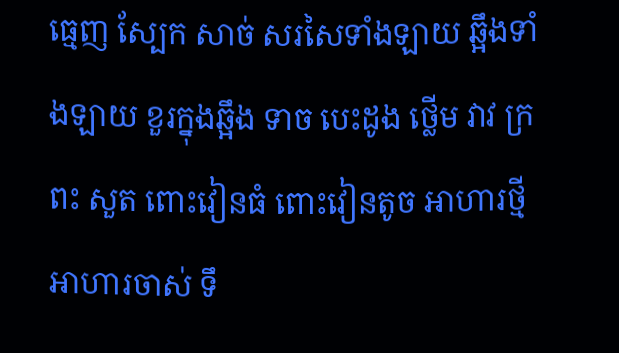ធ្មេញ ស្បែក សាច់ សរសៃទាំងឡាយ ឆ្អឹងទាំងឡាយ ខួរក្នុងឆ្អឹង ទាច បេះដូង ថ្លើម វាវ ក្រពះ សួត ពោះវៀនធំ ពោះវៀនតូច អាហារថ្មី អាហារចាស់ ទឹ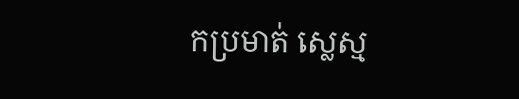កប្រមាត់ ស្លេស្ម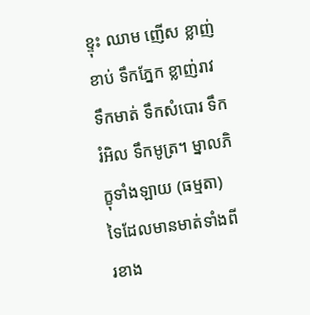ខ្ទុះ ឈាម ញើស ខ្លាញ់ខាប់ ទឹកភ្នែក ខ្លាញ់រាវ ទឹកមាត់ ទឹកសំបោរ ទឹករំអិល ទឹកមូត្រ។ ម្នាលភិក្ខុទាំងឡាយ (ធម្មតា) ទៃដែលមានមាត់ទាំងពីរខាង